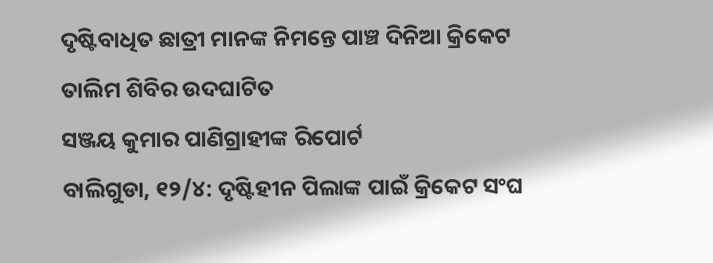ଦୃଷ୍ଟିବାଧିତ ଛାତ୍ରୀ ମାନଙ୍କ ନିମନ୍ତେ ପାଞ୍ଚ ଦିନିଆ କ୍ରିକେଟ ତାଲିମ ଶିବିର ଉଦଘାଟିତ
ସଞ୍ଜୟ କୁମାର ପାଣିଗ୍ରାହୀଙ୍କ ରିପୋର୍ଟ
ବାଲିଗୁଡା, ୧୨/୪: ଦୃଷ୍ଟିହୀନ ପିଲାଙ୍କ ପାଇଁ କ୍ରିକେଟ ସଂଘ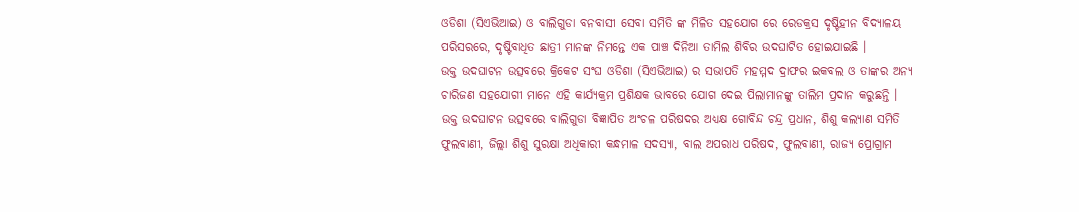ଓଡିଶା (ସିଏଭିଆଇ) ଓ ବାଲିଗୁଡା ବନବାସୀ ସେବା ସମିତି ଙ୍କ ମିଳିତ ସହଯୋଗ ରେ ରେଡକ୍ରସ ଦୃଷ୍ଟିହୀନ ବିଦ୍ୟାଳୟ ପରିସରରେ, ଦୃଷ୍ଟିବାଧିତ ଛାତ୍ରୀ ମାନଙ୍କ ନିମନ୍ତେ ଏକ ପାଞ୍ଚ ଦିନିଆ ତାମିଲ ଶିବିର ଉଦଘାଟିତ ହୋଇଯାଇଛି ।
ଉକ୍ତ ଉଦଘାଟନ ଉତ୍ସବରେ କ୍ରିକେଟ ସଂଘ ଓଡିଶା (ସିଏଭିଆଇ) ର ସଭାପତି ମହମ୍ମଦ ଦ୍ରାଫର ଇକବଲ ଓ ତାଙ୍କର ଅନ୍ୟ ଚାରିଜଣ ସହଯୋଗୀ ମାନେ ଏହି କାର୍ଯ୍ୟକ୍ରମ ପ୍ରଶିକ୍ଷକ ଭାବରେ ଯୋଗ ଦେଇ ପିଲାମାନଙ୍କୁ ତାଲିମ ପ୍ରଦାନ କରୁଛନ୍ତି ।
ଉକ୍ତ ଉଦଘାଟନ ଉତ୍ସବରେ ବାଲିଗୁଡା ବିଜ୍ଞାପିତ ଅଂଚଳ ପରିଷଦର ଅଧ୍ୟକ୍ଷ ଗୋବିନ୍ଦ ଚନ୍ଦ୍ର ପ୍ରଧାନ, ଶିଶୁ କଲ୍ୟାଣ ସମିତି ଫୁଲବାଣୀ, ଜିଲ୍ଲା ଶିଶୁ ସୁରକ୍ଷା ଅଧିକାରୀ କନ୍ଧମାଳ ସଦସ୍ୟା, ବାଲ ଅପରାଧ ପରିଷଦ, ଫୁଲବାଣୀ, ରାଜ୍ୟ ପ୍ରୋଗ୍ରାମ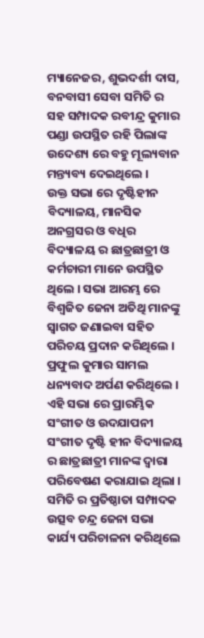ମ୍ୟାନେଜର, ଶୁଭଦର୍ଶୀ ଦାସ, ବନବାସୀ ସେବା ସମିତି ର ସହ ସମ୍ପାଦକ ରବୀନ୍ଦ୍ର କୁମାର ପଣ୍ଡା ଉପସ୍ଥିତ ରହି ପିଲାଙ୍କ ଉଦେଶ୍ୟ ରେ ବହୁ ମୂଲ୍ୟବାନ ମନ୍ତ୍ୟବ୍ୟ ଦେଇଥିଲେ ।
ଉକ୍ତ ସଭା ରେ ଦୃଷ୍ଟିହୀନ ବିଦ୍ୟାଳୟ, ମାନସିକ ଅନଗ୍ରସର ଓ ବଧିର ବିଦ୍ୟାଳୟ ର ଛାତ୍ରଛାତ୍ରୀ ଓ କର୍ମଚାରୀ ମାନେ ଉପସ୍ଥିତ ଥିଲେ । ସଭା ଆରମ୍ଭ ରେ ବିଶ୍ୱଜିତ ଜେନା ଅତିଥି ମାନଙ୍କୁ ସ୍ୱାଗତ ଜଣାଇବା ସହିତ ପରିଚୟ ପ୍ରଦାନ କରିଥିଲେ । ପ୍ରଫୁଲ କୁମାର ସାମଲ ଧନ୍ୟବାଦ ଅର୍ପଣ କରିଥିଲେ ।
ଏହି ସଭା ରେ ପ୍ରାରମ୍ଭିକ ସଂଗୀତ ଓ ଉଦଯାପନୀ ସଂଗୀତ ଦୃଷ୍ଟି ହୀନ ବିଦ୍ୟାଳୟ ର ଛାତ୍ରଛାତ୍ରୀ ମାନଙ୍କ ଦ୍ୱାରା ପରିବେଷଣ କରାଯାଇ ଥିଲା । ସମିତି ର ପ୍ରତିଷ୍ଠାତା ସମ୍ପାଦକ ଉତ୍ସବ ଚନ୍ଦ୍ର ଜେନା ସଭା କାର୍ଯ୍ୟ ପରିଚାଳନା କରିଥିଲେ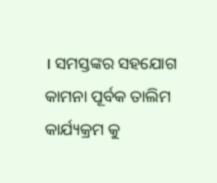। ସମସ୍ତଙ୍କର ସହଯୋଗ କାମନା ପୂର୍ବକ ତାଲିମ କାର୍ଯ୍ୟକ୍ରମ କୁ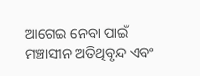ଆଗେଇ ନେବା ପାଇଁ ମଞ୍ଚାସୀନ ଅତିଥିବୃନ୍ଦ ଏବଂ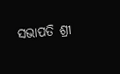ସଭାପତି ଶ୍ରୀ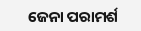ଜେନା ପରାମର୍ଶ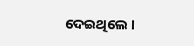ଦେଇଥିଲେ ।